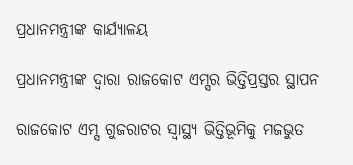ପ୍ରଧାନମନ୍ତ୍ରୀଙ୍କ କାର୍ଯ୍ୟାଳୟ

ପ୍ରଧାନମନ୍ତ୍ରୀଙ୍କ ଦ୍ୱାରା ରାଜକୋଟ ଏମ୍ସର ଭିତ୍ତିପ୍ରସ୍ତର ସ୍ଥାପନ

ରାଜକୋଟ ଏମ୍ସ ଗୁଜରାଟର ସ୍ୱାସ୍ଥ୍ୟ ଭିତ୍ତିଭୂମିକୁ ମଜଭୁତ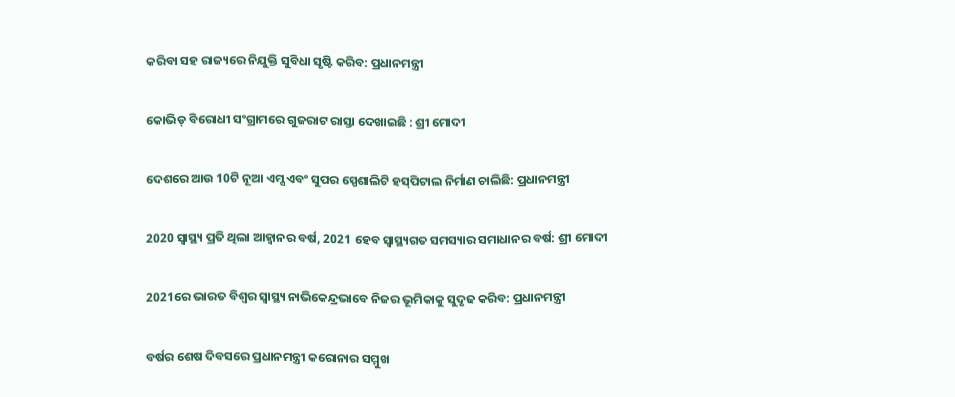କରିବା ସହ ରାଜ୍ୟରେ ନିଯୁକ୍ତି ସୁବିଧା ସୃଷ୍ଟି କରିବ: ପ୍ରଧାନମନ୍ତ୍ରୀ

କୋଭିଡ୍‍ ବିରୋଧୀ ସଂଗ୍ରାମରେ ଗୁଜରାଟ ରାସ୍ତା ଦେଖାଇଛି : ଶ୍ରୀ ମୋଦୀ

ଦେଶରେ ଆଉ 10ଟି ନୂଆ ଏମ୍ସ ଏବଂ ସୁପର ସ୍ପେଶାଲିଟି ହସ୍‍ପିଟାଲ ନିର୍ମାଣ ଚାଲିଛି: ପ୍ରଧାନମନ୍ତ୍ରୀ

2020 ସ୍ୱାସ୍ଥ୍ୟ ପ୍ରତି ଥିଲା ଆହ୍ୱାନର ବର୍ଷ, 2021 ହେବ ସ୍ୱାସ୍ଥ୍ୟଗତ ସମସ୍ୟାର ସମାଧାନର ବର୍ଷ: ଶ୍ରୀ ମୋଦୀ

2021ରେ ଭାରତ ବିଶ୍ୱର ସ୍ୱାସ୍ଥ୍ୟ ନାଭିକେନ୍ଦ୍ରଭାବେ ନିଜର ଭୂମିକାକୁ ସୁଦୃଢ କରିବ: ପ୍ରଧାନମନ୍ତ୍ରୀ

ବର୍ଷର ଶେଷ ଦିବସରେ ପ୍ରଧାନମନ୍ତ୍ରୀ କରୋନାର ସମ୍ମୁଖ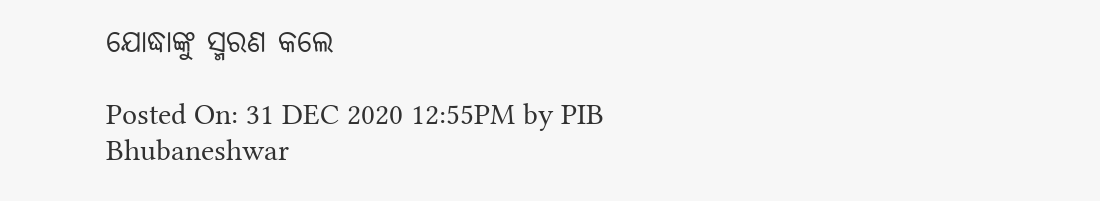ଯୋଦ୍ଧାଙ୍କୁ ସ୍ମରଣ କଲେ

Posted On: 31 DEC 2020 12:55PM by PIB Bhubaneshwar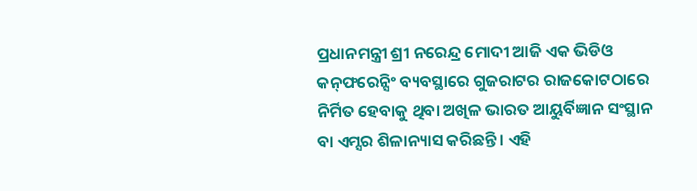ପ୍ରଧାନମନ୍ତ୍ରୀ ଶ୍ରୀ ନରେନ୍ଦ୍ର ମୋଦୀ ଆଜି ଏକ ଭିଡିଓ କନ୍‍ଫରେନ୍ସିଂ ବ୍ୟବସ୍ଥାରେ ଗୁଜରାଟର ରାଜକୋଟଠାରେ ନିର୍ମିତ ହେବାକୁ ଥିବା ଅଖିଳ ଭାରତ ଆୟୁର୍ବିଜ୍ଞାନ ସଂସ୍ଥାନ ବା ଏମ୍ସର ଶିଳାନ୍ୟାସ କରିଛନ୍ତି । ଏହି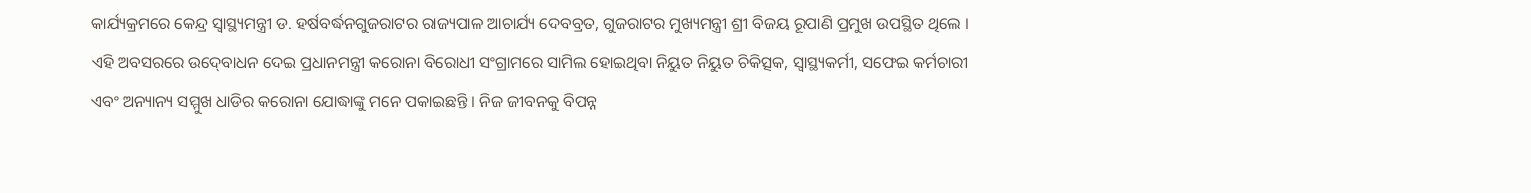କାର୍ଯ୍ୟକ୍ରମରେ କେନ୍ଦ୍ର ସ୍ୱାସ୍ଥ୍ୟମନ୍ତ୍ରୀ ଡ. ହର୍ଷବର୍ଦ୍ଧନଗୁଜରାଟର ରାଜ୍ୟପାଳ ଆଚାର୍ଯ୍ୟ ଦେବବ୍ରତ, ଗୁଜରାଟର ମୁଖ୍ୟମନ୍ତ୍ରୀ ଶ୍ରୀ ବିଜୟ ରୂପାଣି ପ୍ରମୁଖ ଉପସ୍ଥିତ ଥିଲେ । ଏହି ଅବସରରେ ଉଦ୍‍ବୋଧନ ଦେଇ ପ୍ରଧାନମନ୍ତ୍ରୀ କରୋନା ବିରୋଧୀ ସଂଗ୍ରାମରେ ସାମିଲ ହୋଇଥିବା ନିୟୁତ ନିୟୁତ ଚିକିତ୍ସକ, ସ୍ୱାସ୍ଥ୍ୟକର୍ମୀ, ସଫେଇ କର୍ମଚାରୀ ଏବଂ ଅନ୍ୟାନ୍ୟ ସମ୍ମୁଖ ଧାଡିର କରୋନା ଯୋଦ୍ଧାଙ୍କୁ ମନେ ପକାଇଛନ୍ତି । ନିଜ ଜୀବନକୁ ବିପନ୍ନ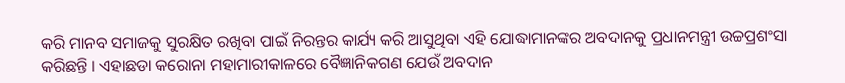କରି ମାନବ ସମାଜକୁ ସୁରକ୍ଷିତ ରଖିବା ପାଇଁ ନିରନ୍ତର କାର୍ଯ୍ୟ କରି ଆସୁଥିବା ଏହି ଯୋଦ୍ଧାମାନଙ୍କର ଅବଦାନକୁ ପ୍ରଧାନମନ୍ତ୍ରୀ ଉଚ୍ଚପ୍ରଶଂସା କରିଛନ୍ତି । ଏହାଛଡା କରୋନା ମହାମାରୀକାଳରେ ବୈଜ୍ଞାନିକଗଣ ଯେଉଁ ଅବଦାନ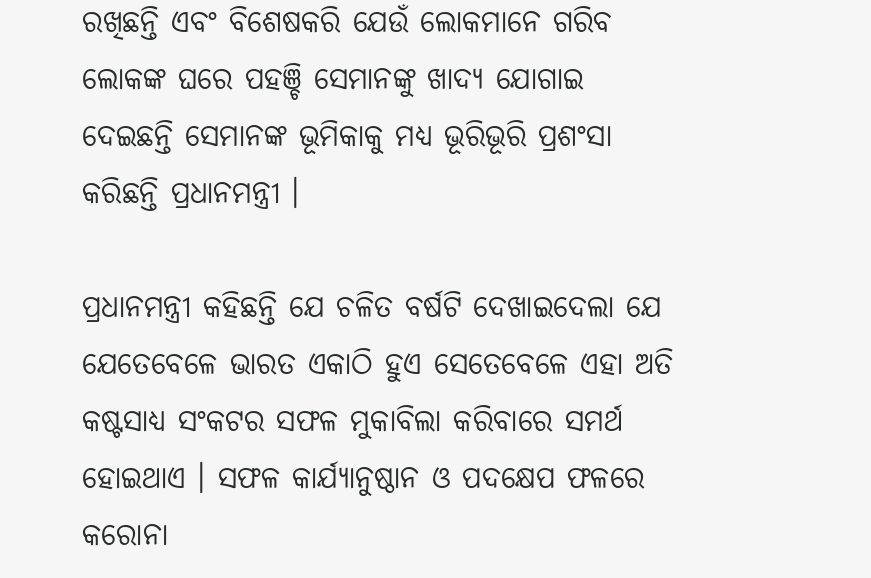ରଖିଛନ୍ତି ଏବଂ ବିଶେଷକରି ଯେଉଁ ଲୋକମାନେ ଗରିବ ଲୋକଙ୍କ ଘରେ ପହଞ୍ଚି ସେମାନଙ୍କୁ ଖାଦ୍ୟ ଯୋଗାଇ ଦେଇଛନ୍ତି ସେମାନଙ୍କ ଭୂମିକାକୁ ମଧ୍ୟ ଭୂରିଭୂରି ପ୍ରଶଂସା କରିଛନ୍ତି ପ୍ରଧାନମନ୍ତ୍ରୀ ।

ପ୍ରଧାନମନ୍ତ୍ରୀ କହିଛନ୍ତି ଯେ ଚଳିତ ବର୍ଷଟି ଦେଖାଇଦେଲା ଯେ ଯେତେବେଳେ ଭାରତ ଏକାଠି ହୁଏ ସେତେବେଳେ ଏହା ଅତି କଷ୍ଟସାଧ୍ୟ ସଂକଟର ସଫଳ ମୁକାବିଲା କରିବାରେ ସମର୍ଥ ହୋଇଥାଏ । ସଫଳ କାର୍ଯ୍ୟାନୁଷ୍ଠାନ ଓ ପଦକ୍ଷେପ ଫଳରେ କରୋନା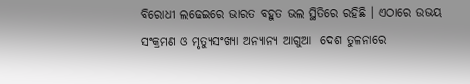ବିରୋଧୀ ଲଢେଇରେ ଭାରତ ବହୁତ ଭଲ ସ୍ଥିତିରେ ରହିଛି । ଏଠାରେ ଉଭୟ ସଂକ୍ରମଣ ଓ ମୃତ୍ୟୁସଂଖ୍ୟା ଅନ୍ୟାନ୍ୟ ଆଗୁଆ  ଦେଶ ତୁଳନାରେ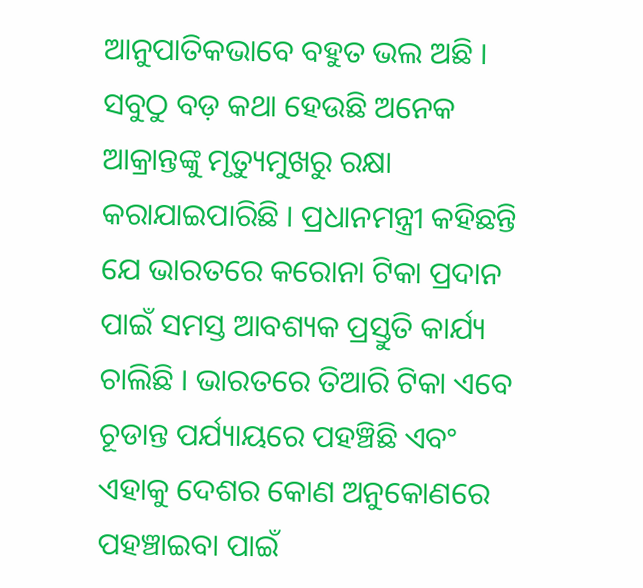ଆନୁପାତିକଭାବେ ବହୁତ ଭଲ ଅଛି । ସବୁଠୁ ବଡ଼ କଥା ହେଉଛି ଅନେକ ଆକ୍ରାନ୍ତଙ୍କୁ ମୃତ୍ୟୁମୁଖରୁ ରକ୍ଷା କରାଯାଇପାରିଛି । ପ୍ରଧାନମନ୍ତ୍ରୀ କହିଛନ୍ତି ଯେ ଭାରତରେ କରୋନା ଟିକା ପ୍ରଦାନ ପାଇଁ ସମସ୍ତ ଆବଶ୍ୟକ ପ୍ରସ୍ତୁତି କାର୍ଯ୍ୟ ଚାଲିଛି । ଭାରତରେ ତିଆରି ଟିକା ଏବେ ଚୂଡାନ୍ତ ପର୍ଯ୍ୟାୟରେ ପହଞ୍ଚିଛି ଏବଂ ଏହାକୁ ଦେଶର କୋଣ ଅନୁକୋଣରେ ପହଞ୍ଚାଇବା ପାଇଁ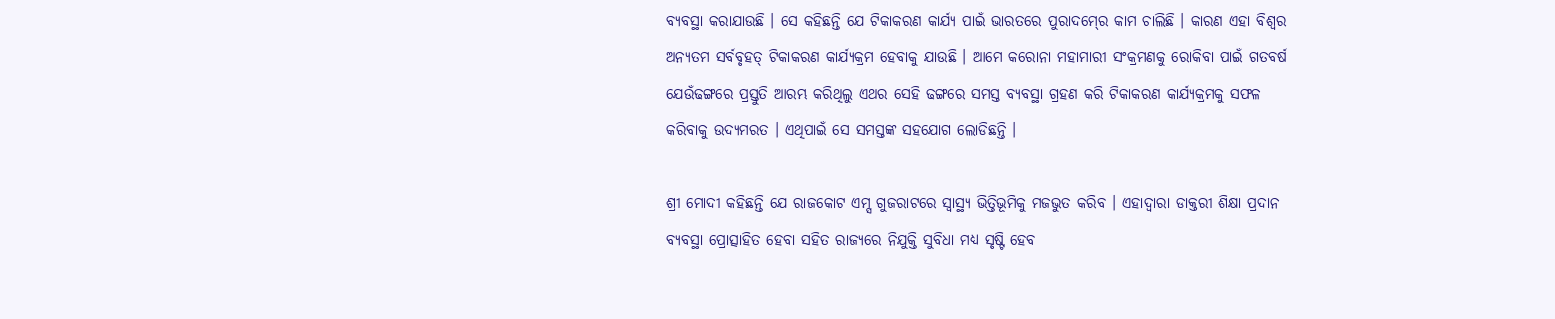ବ୍ୟବସ୍ଥା କରାଯାଉଛି । ସେ କହିଛନ୍ତି ଯେ ଟିକାକରଣ କାର୍ଯ୍ୟ ପାଇଁ ଭାରତରେ ପୁରାଦମ୍‍ରେ କାମ ଚାଲିଛି । କାରଣ ଏହା ବିଶ୍ୱର ଅନ୍ୟତମ ସର୍ବବୃହତ୍‍ ଟିକାକରଣ କାର୍ଯ୍ୟକ୍ରମ ହେବାକୁ ଯାଉଛି । ଆମେ କରୋନା ମହାମାରୀ ସଂକ୍ରମଣକୁ ରୋକିବା ପାଇଁ ଗତବର୍ଷ ଯେଉଁଢଙ୍ଗରେ ପ୍ରସ୍ତୁତି ଆରମ୍ଭ କରିଥିଲୁ ଏଥର ସେହି ଢଙ୍ଗରେ ସମସ୍ତ ବ୍ୟବସ୍ଥା ଗ୍ରହଣ କରି ଟିକାକରଣ କାର୍ଯ୍ୟକ୍ରମକୁ ସଫଳ କରିବାକୁ ଉଦ୍ୟମରତ । ଏଥିପାଇଁ ସେ ସମସ୍ତଙ୍କ ସହଯୋଗ ଲୋଡିଛନ୍ତି ।

ଶ୍ରୀ ମୋଦୀ କହିଛନ୍ତି ଯେ ରାଜକୋଟ ଏମ୍ସ ଗୁଜରାଟରେ ସ୍ୱାସ୍ଥ୍ୟ ଭିତ୍ତିଭୂମିକୁ ମଜଭୁତ କରିବ । ଏହାଦ୍ୱାରା ଡାକ୍ତରୀ ଶିକ୍ଷା ପ୍ରଦାନ ବ୍ୟବସ୍ଥା ପ୍ରୋତ୍ସାହିତ ହେବା ସହିତ ରାଜ୍ୟରେ ନିଯୁକ୍ତି ସୁବିଧା ମଧ୍ୟ ସୃଷ୍ଟି ହେବ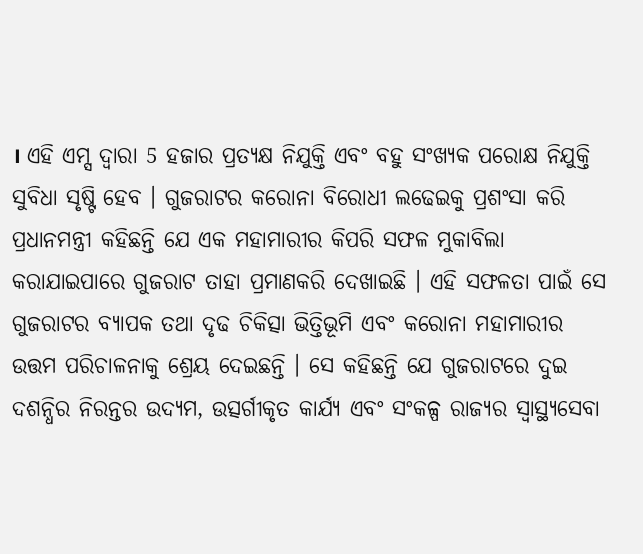। ଏହି ଏମ୍ସ ଦ୍ୱାରା 5 ହଜାର ପ୍ରତ୍ୟକ୍ଷ ନିଯୁକ୍ତି ଏବଂ ବହୁ ସଂଖ୍ୟକ ପରୋକ୍ଷ ନିଯୁକ୍ତି ସୁବିଧା ସୃଷ୍ଟି ହେବ । ଗୁଜରାଟର କରୋନା ବିରୋଧୀ ଲଢେଇକୁ ପ୍ରଶଂସା କରି ପ୍ରଧାନମନ୍ତ୍ରୀ କହିଛନ୍ତି ଯେ ଏକ ମହାମାରୀର କିପରି ସଫଳ ମୁକାବିଲା କରାଯାଇପାରେ ଗୁଜରାଟ ତାହା ପ୍ରମାଣକରି ଦେଖାଇଛି । ଏହି ସଫଳତା ପାଇଁ ସେ ଗୁଜରାଟର ବ୍ୟାପକ ତଥା ଦୃଢ ଚିକିତ୍ସା ଭିତ୍ତିଭୂମି ଏବଂ କରୋନା ମହାମାରୀର ଉତ୍ତମ ପରିଚାଳନାକୁ ଶ୍ରେୟ ଦେଇଛନ୍ତି । ସେ କହିଛନ୍ତି ଯେ ଗୁଜରାଟରେ ଦୁଇ ଦଶନ୍ଧିର ନିରନ୍ତର ଉଦ୍ୟମ, ଉତ୍ସର୍ଗୀକୃତ କାର୍ଯ୍ୟ ଏବଂ ସଂକଳ୍ପ ରାଜ୍ୟର ସ୍ୱାସ୍ଥ୍ୟସେବା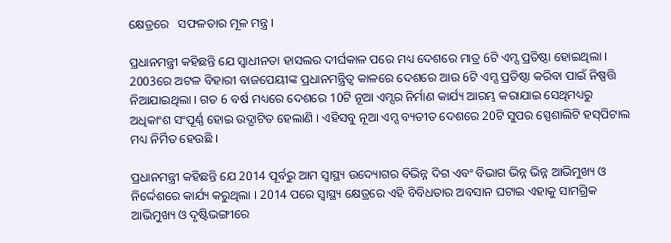କ୍ଷେତ୍ରରେ   ସଫଳତାର ମୂଳ ମନ୍ତ୍ର ।

ପ୍ରଧାନମନ୍ତ୍ରୀ କହିଛନ୍ତି ଯେ ସ୍ୱାଧୀନତା ହାସଲର ଦୀର୍ଘକାଳ ପରେ ମଧ୍ୟ ଦେଶରେ ମାତ୍ର 6ଟି ଏମ୍ସ ପ୍ରତିଷ୍ଠା ହୋଇଥିଲା । 2003ରେ ଅଟଳ ବିହାରୀ ବାଜପେୟୀଙ୍କ ପ୍ରଧାନମନ୍ତ୍ରିତ୍ୱ କାଳରେ ଦେଶରେ ଆଉ 6ଟି ଏମ୍ସ ପ୍ରତିଷ୍ଠା କରିବା ପାଇଁ ନିଷ୍ପତ୍ତି ନିଆଯାଇଥିଲା । ଗତ 6 ବର୍ଷ ମଧ୍ୟରେ ଦେଶରେ 10ଟି ନୂଆ ଏମ୍ସର ନିର୍ମାଣ କାର୍ଯ୍ୟ ଆରମ୍ଭ କରାଯାଇ ସେଥିମଧ୍ୟରୁ ଅଧିକାଂଶ ସଂପୂର୍ଣ୍ଣ ହୋଇ ଉଦ୍ଘାଟିତ ହେଲାଣି । ଏହିସବୁ ନୂଆ ଏମ୍ସ ବ୍ୟତୀତ ଦେଶରେ 20ଟି ସୁପର ସ୍ପେଶାଲିଟି ହସ୍‍ପିଟାଲ ମଧ୍ୟ ନିର୍ମିତ ହେଉଛି ।

ପ୍ରଧାନମନ୍ତ୍ରୀ କହିଛନ୍ତି ଯେ 2014 ପୂର୍ବରୁ ଆମ ସ୍ୱାସ୍ଥ୍ୟ ଉଦ୍ୟୋଗର ବିଭିନ୍ନ ଦିଗ ଏବଂ ବିଭାଗ ଭିନ୍ନ ଭିନ୍ନ ଆଭିମୁଖ୍ୟ ଓ ନିର୍ଦ୍ଦେଶରେ କାର୍ଯ୍ୟ କରୁଥିଲା । 2014 ପରେ ସ୍ୱାସ୍ଥ୍ୟ କ୍ଷେତ୍ରରେ ଏହି ବିବିଧତାର ଅବସାନ ଘଟାଇ ଏହାକୁ ସାମଗ୍ରିକ ଆଭିମୁଖ୍ୟ ଓ ଦୃଷ୍ଟିଭଙ୍ଗୀରେ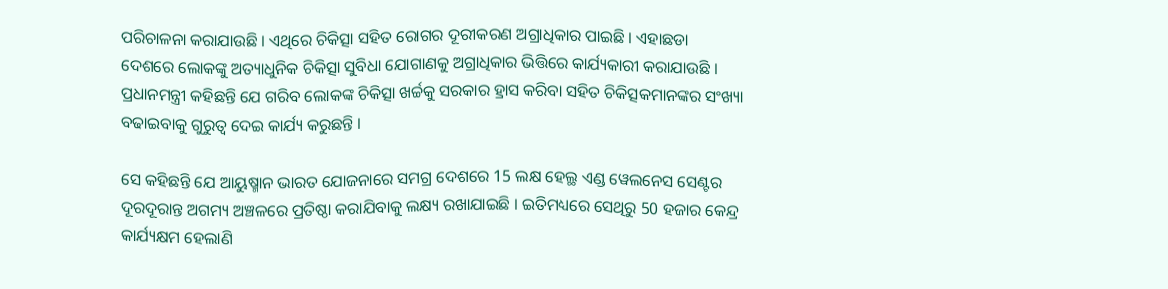ପରିଚାଳନା କରାଯାଉଛି । ଏଥିରେ ଚିକିତ୍ସା ସହିତ ରୋଗର ଦୂରୀକରଣ ଅଗ୍ରାଧିକାର ପାଇଛି । ଏହାଛଡା ଦେଶରେ ଲୋକଙ୍କୁ ଅତ୍ୟାଧୁନିକ ଚିକିତ୍ସା ସୁବିଧା ଯୋଗାଣକୁ ଅଗ୍ରାଧିକାର ଭିତ୍ତିରେ କାର୍ଯ୍ୟକାରୀ କରାଯାଉଛି । ପ୍ରଧାନମନ୍ତ୍ରୀ କହିଛନ୍ତି ଯେ ଗରିବ ଲୋକଙ୍କ ଚିକିତ୍ସା ଖର୍ଚ୍ଚକୁ ସରକାର ହ୍ରାସ କରିବା ସହିତ ଚିକିତ୍ସକମାନଙ୍କର ସଂଖ୍ୟା ବଢାଇବାକୁ ଗୁରୁତ୍ୱ ଦେଇ କାର୍ଯ୍ୟ କରୁଛନ୍ତି ।

ସେ କହିଛନ୍ତି ଯେ ଆୟୁଷ୍ମାନ ଭାରତ ଯୋଜନାରେ ସମଗ୍ର ଦେଶରେ 15 ଲକ୍ଷ ହେଲ୍ଥ ଏଣ୍ଡ ୱେଲନେସ ସେଣ୍ଟର ଦୂରଦୂରାନ୍ତ ଅଗମ୍ୟ ଅଞ୍ଚଳରେ ପ୍ରତିଷ୍ଠା କରାଯିବାକୁ ଲକ୍ଷ୍ୟ ରଖାଯାଇଛି । ଇତିମଧ୍ୟରେ ସେଥିରୁ 50 ହଜାର କେନ୍ଦ୍ର କାର୍ଯ୍ୟକ୍ଷମ ହେଲାଣି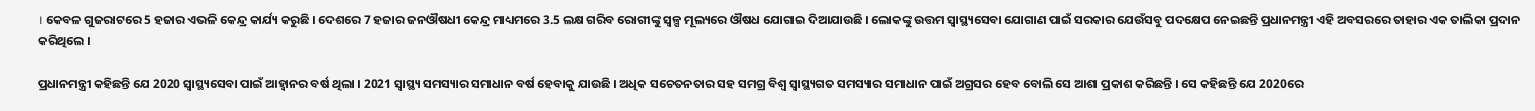। କେବଳ ଗୁଜରାଟରେ 5 ହଜାର ଏଭଳି କେନ୍ଦ୍ର କାର୍ଯ୍ୟ କରୁଛି । ଦେଶରେ 7 ହଜାର ଜନଔଷଧୀ କେନ୍ଦ୍ର ମାଧ୍ୟମରେ 3.5 ଲକ୍ଷ ଗରିବ ରୋଗୀଙ୍କୁ ସ୍ୱଳ୍ପ ମୂଲ୍ୟରେ ଔଷଧ ଯୋଗାଇ ଦିଆଯାଉଛି । ଲୋକଙ୍କୁ ଉତ୍ତମ ସ୍ୱାସ୍ଥ୍ୟସେବା ଯୋଗାଣ ପାଇଁ ସରକାର ଯେଉଁସବୁ ପଦକ୍ଷେପ ନେଇଛନ୍ତି ପ୍ରଧାନମନ୍ତ୍ରୀ ଏହି ଅବସରରେ ତାହାର ଏକ ତାଲିକା ପ୍ରଦାନ କରିଥିଲେ ।

ପ୍ରଧାନମନ୍ତ୍ରୀ କହିଛନ୍ତି ଯେ 2020 ସ୍ୱାସ୍ଥ୍ୟସେବା ପାଇଁ ଆହ୍ୱାନର ବର୍ଷ ଥିଲା । 2021 ସ୍ୱାସ୍ଥ୍ୟ ସମସ୍ୟାର ସମାଧାନ ବର୍ଷ ହେବାକୁ ଯାଉଛି । ଅଧିକ ସଚେତନତାର ସହ ସମଗ୍ର ବିଶ୍ୱ ସ୍ୱାସ୍ଥ୍ୟଗତ ସମସ୍ୟାର ସମାଧାନ ପାଇଁ ଅଗ୍ରସର ହେବ ବୋଲି ସେ ଆଶା ପ୍ରକାଶ କରିଛନ୍ତି । ସେ କହିଛନ୍ତି ଯେ 2020ରେ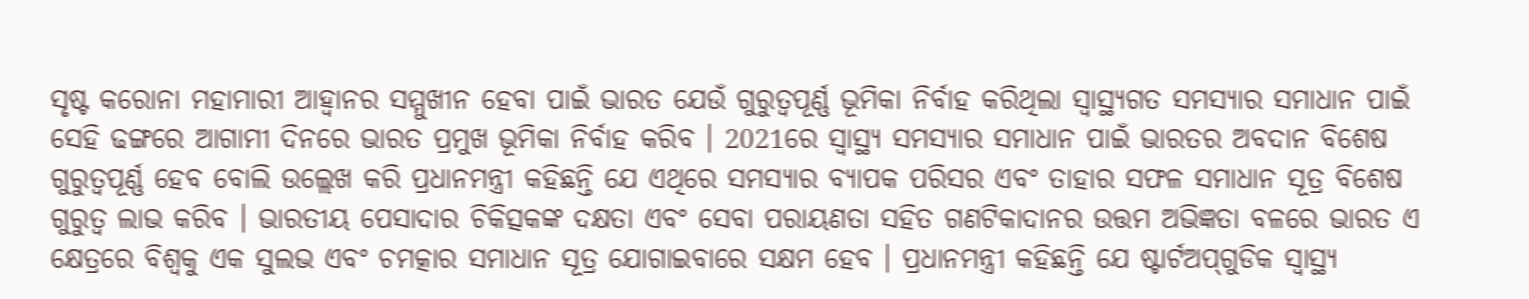ସୃଷ୍ଟ କରୋନା ମହାମାରୀ ଆହ୍ୱାନର ସମ୍ମୁଖୀନ ହେବା ପାଇଁ ଭାରତ ଯେଉଁ ଗୁରୁତ୍ୱପୂର୍ଣ୍ଣ ଭୂମିକା ନିର୍ବାହ କରିଥିଲା ସ୍ୱାସ୍ଥ୍ୟଗତ ସମସ୍ୟାର ସମାଧାନ ପାଇଁ ସେହି ଢଙ୍ଗରେ ଆଗାମୀ ଦିନରେ ଭାରତ ପ୍ରମୁଖ ଭୂମିକା ନିର୍ବାହ କରିବ । 2021ରେ ସ୍ୱାସ୍ଥ୍ୟ ସମସ୍ୟାର ସମାଧାନ ପାଇଁ ଭାରତର ଅବଦାନ ବିଶେଷ ଗୁରୁତ୍ୱପୂର୍ଣ୍ଣ ହେବ ବୋଲି ଉଲ୍ଲେଖ କରି ପ୍ରଧାନମନ୍ତ୍ରୀ କହିଛନ୍ତି ଯେ ଏଥିରେ ସମସ୍ୟାର ବ୍ୟାପକ ପରିସର ଏବଂ ତାହାର ସଫଳ ସମାଧାନ ସୂତ୍ର ବିଶେଷ ଗୁରୁତ୍ୱ ଲାଭ କରିବ । ଭାରତୀୟ ପେସାଦାର ଚିକିତ୍ସକଙ୍କ ଦକ୍ଷତା ଏବଂ ସେବା ପରାୟଣତା ସହିତ ଗଣଟିକାଦାନର ଉତ୍ତମ ଅଭିଜ୍ଞତା ବଳରେ ଭାରତ ଏ କ୍ଷେତ୍ରରେ ବିଶ୍ୱକୁ ଏକ ସୁଲଭ ଏବଂ ଚମତ୍କାର ସମାଧାନ ସୂତ୍ର ଯୋଗାଇବାରେ ସକ୍ଷମ ହେବ । ପ୍ରଧାନମନ୍ତ୍ରୀ କହିଛନ୍ତି ଯେ ଷ୍ଟାର୍ଟଅପ୍‍ଗୁଡିକ ସ୍ୱାସ୍ଥ୍ୟ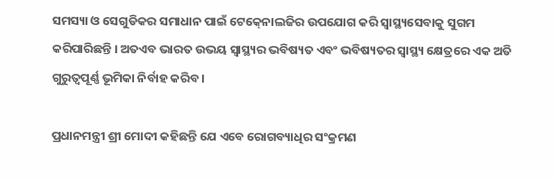ସମସ୍ୟା ଓ ସେଗୁଡିକର ସମାଧାନ ପାଇଁ ଟେକ୍‍ନୋଲଜିର ଉପଯୋଗ କରି ସ୍ୱାସ୍ଥ୍ୟସେବାକୁ ସୁଗମ କରିପାରିଛନ୍ତି । ଅତଏବ ଭାରତ ଉଭୟ ସ୍ୱାସ୍ଥ୍ୟର ଭବିଷ୍ୟତ ଏବଂ ଭବିଷ୍ୟତର ସ୍ୱାସ୍ଥ୍ୟ କ୍ଷେତ୍ରରେ ଏକ ଅତି ଗୁରୁତ୍ୱପୂର୍ଣ୍ଣ ଭୂମିକା ନିର୍ବାହ କରିବ ।

ପ୍ରଧାନମନ୍ତ୍ରୀ ଶ୍ରୀ ମୋଦୀ କହିଛନ୍ତି ଯେ ଏବେ ରୋଗବ୍ୟାଧିର ସଂକ୍ରମଣ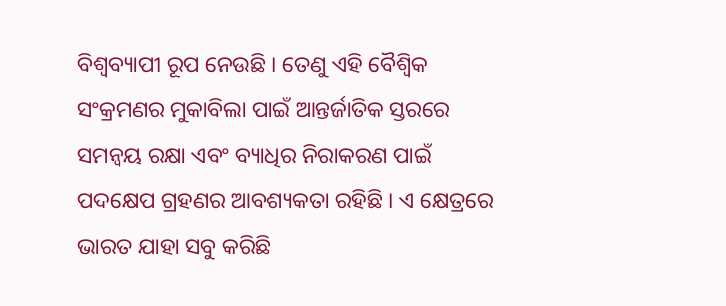ବିଶ୍ୱବ୍ୟାପୀ ରୂପ ନେଉଛି । ତେଣୁ ଏହି ବୈଶ୍ୱିକ ସଂକ୍ରମଣର ମୁକାବିଲା ପାଇଁ ଆନ୍ତର୍ଜାତିକ ସ୍ତରରେ ସମନ୍ୱୟ ରକ୍ଷା ଏବଂ ବ୍ୟାଧିର ନିରାକରଣ ପାଇଁ ପଦକ୍ଷେପ ଗ୍ରହଣର ଆବଶ୍ୟକତା ରହିଛି । ଏ କ୍ଷେତ୍ରରେ ଭାରତ ଯାହା ସବୁ କରିଛି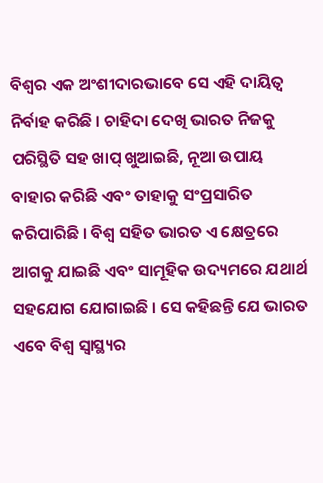ବିଶ୍ୱର ଏକ ଅଂଶୀଦାରଭାବେ ସେ ଏହି ଦାୟିତ୍ୱ ନିର୍ବାହ କରିଛି । ଚାହିଦା ଦେଖି ଭାରତ ନିଜକୁ ପରିସ୍ଥିତି ସହ ଖାପ୍‍ ଖୁଆଇଛି, ନୂଆ ଉପାୟ ବାହାର କରିଛି ଏବଂ ତାହାକୁ ସଂପ୍ରସାରିତ କରିପାରିଛି । ବିଶ୍ୱ ସହିତ ଭାରତ ଏ କ୍ଷେତ୍ରରେ ଆଗକୁ ଯାଇଛି ଏବଂ ସାମୂହିକ ଉଦ୍ୟମରେ ଯଥାର୍ଥ ସହଯୋଗ ଯୋଗାଇଛି । ସେ କହିଛନ୍ତି ଯେ ଭାରତ ଏବେ ବିଶ୍ୱ ସ୍ୱାସ୍ଥ୍ୟର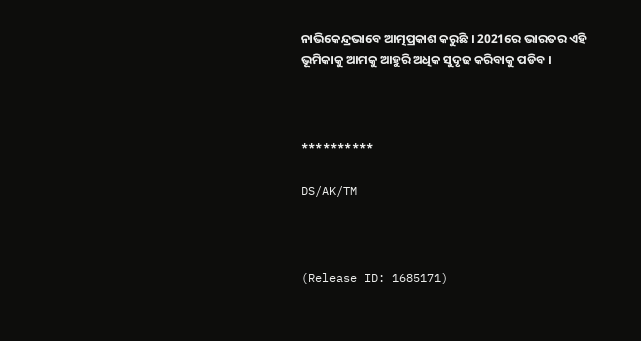ନାଭିକେନ୍ଦ୍ରଭାବେ ଆତ୍ମପ୍ରକାଶ କରୁଛି । 2021ରେ ଭାରତର ଏହି ଭୂମିକାକୁ ଆମକୁ ଆହୁରି ଅଧିକ ସୁଦୃଢ କରିବାକୁ ପଡିବ ।



**********

DS/AK/TM



(Release ID: 1685171)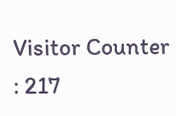Visitor Counter : 217